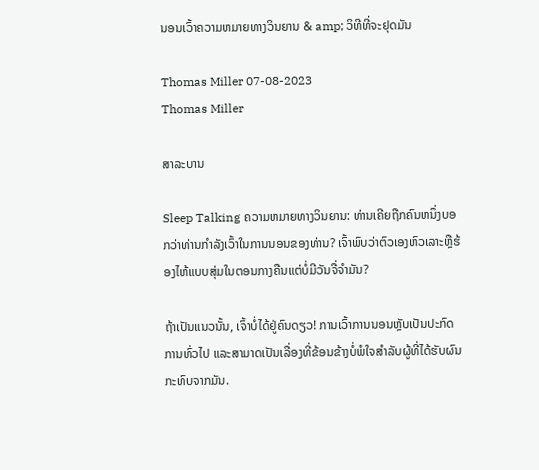ນອນເວົ້າຄວາມຫມາຍທາງວິນຍານ & amp; ວິທີທີ່ຈະຢຸດມັນ

Thomas Miller 07-08-2023
Thomas Miller

ສາລະບານ

Sleep Talking ຄວາມຫມາຍທາງວິນຍານ: ທ່ານເຄີຍຖືກຄົນຫນຶ່ງບອກວ່າທ່ານກໍາລັງເວົ້າໃນການນອນຂອງທ່ານ? ເຈົ້າພົບວ່າຕົວເອງຫົວເລາະຫຼືຮ້ອງໄຫ້ແບບສຸ່ມໃນຕອນກາງຄືນແຕ່ບໍ່ມີວັນຈື່ຈໍາມັນ?

ຖ້າເປັນແນວນັ້ນ, ເຈົ້າບໍ່ໄດ້ຢູ່ຄົນດຽວ! ການເວົ້າການນອນຫຼັບເປັນປະກົດການທົ່ວໄປ ແລະສາມາດເປັນເລື່ອງທີ່ຂ້ອນຂ້າງບໍ່ພໍໃຈສໍາລັບຜູ້ທີ່ໄດ້ຮັບຜົນກະທົບຈາກມັນ.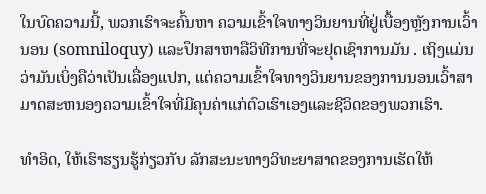ໃນບົດຄວາມນີ້, ພວກເຮົາຈະຄົ້ນຫາ ຄວາມເຂົ້າໃຈທາງວິນຍານທີ່ຢູ່ເບື້ອງຫຼັງການເວົ້ານອນ (somniloquy) ແລະປຶກສາຫາລືວິທີການທີ່ຈະຢຸດເຊົາການມັນ . ເຖິງແມ່ນວ່າມັນເບິ່ງຄືວ່າເປັນເລື່ອງແປກ, ແຕ່ຄວາມເຂົ້າໃຈທາງວິນຍານຂອງການນອນເວົ້າສາມາດສະຫນອງຄວາມເຂົ້າໃຈທີ່ມີຄຸນຄ່າແກ່ຕົວເຮົາເອງແລະຊີວິດຂອງພວກເຮົາ.

ທຳອິດ, ໃຫ້ເຮົາຮຽນຮູ້ກ່ຽວກັບ ລັກສະນະທາງວິທະຍາສາດຂອງການເຮັດໃຫ້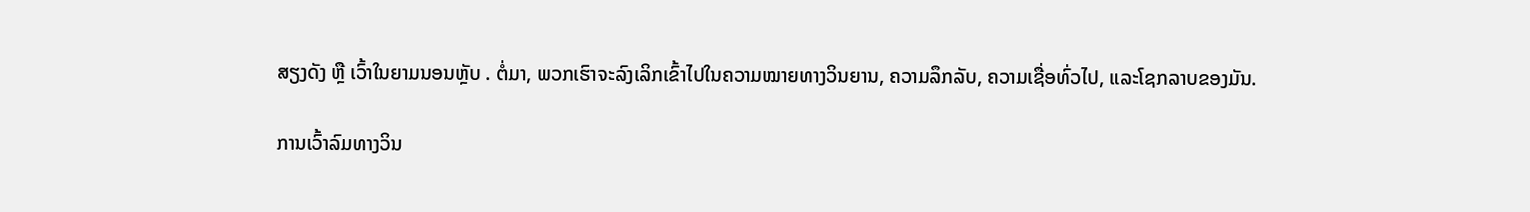ສຽງດັງ ຫຼື ເວົ້າໃນຍາມນອນຫຼັບ . ຕໍ່ມາ, ພວກເຮົາຈະລົງເລິກເຂົ້າໄປໃນຄວາມໝາຍທາງວິນຍານ, ຄວາມລຶກລັບ, ຄວາມເຊື່ອທົ່ວໄປ, ແລະໂຊກລາບຂອງມັນ.

ການເວົ້າລົມທາງວິນ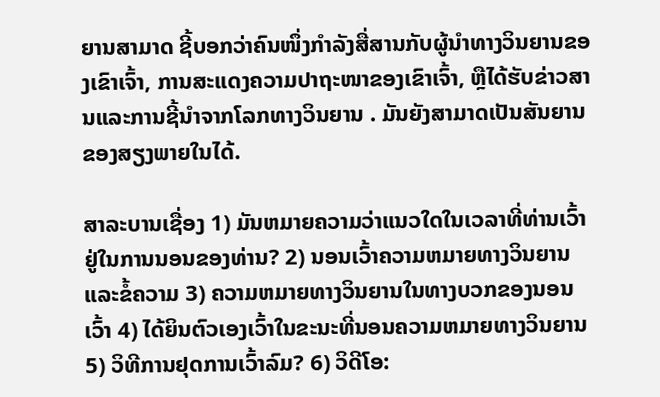ຍານສາມາດ ຊີ້ບອກວ່າຄົນໜຶ່ງກຳລັງສື່ສານກັບຜູ້ນຳທາງວິນຍານຂອງເຂົາເຈົ້າ, ການສະແດງຄວາມປາຖະໜາຂອງເຂົາເຈົ້າ, ຫຼືໄດ້ຮັບຂ່າວສານແລະການຊີ້ນຳຈາກໂລກທາງວິນຍານ . ມັນຍັງສາມາດເປັນສັນຍານຂອງສຽງພາຍໃນໄດ້.

ສາລະບານເຊື່ອງ 1) ມັນຫມາຍຄວາມວ່າແນວໃດໃນເວລາທີ່ທ່ານເວົ້າຢູ່ໃນການນອນຂອງທ່ານ? 2) ນອນເວົ້າຄວາມຫມາຍທາງວິນຍານແລະຂໍ້ຄວາມ 3) ຄວາມຫມາຍທາງວິນຍານໃນທາງບວກຂອງນອນເວົ້າ 4) ໄດ້ຍິນຕົວເອງເວົ້າໃນຂະນະທີ່ນອນຄວາມຫມາຍທາງວິນຍານ 5) ວິທີການຢຸດການເວົ້າລົມ? 6) ວິດີໂອ: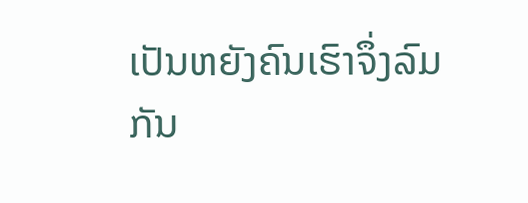ເປັນຫຍັງຄົນເຮົາຈຶ່ງລົມກັນ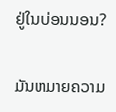ຢູ່ໃນບ່ອນນອນ?

ມັນຫມາຍຄວາມ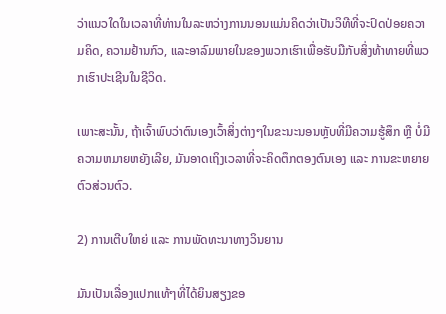ວ່າແນວໃດໃນເວລາທີ່ທ່ານໃນລະຫວ່າງການນອນແມ່ນຄິດວ່າເປັນວິທີທີ່ຈະປົດປ່ອຍຄວາມຄິດ, ຄວາມຢ້ານກົວ, ແລະອາລົມພາຍໃນຂອງພວກເຮົາເພື່ອຮັບມືກັບສິ່ງທ້າທາຍທີ່ພວກເຮົາປະເຊີນໃນຊີວິດ.

ເພາະສະນັ້ນ, ຖ້າເຈົ້າພົບວ່າຕົນເອງເວົ້າສິ່ງຕ່າງໆໃນຂະນະນອນຫຼັບທີ່ມີຄວາມຮູ້ສຶກ ຫຼື ບໍ່ມີຄວາມຫມາຍຫຍັງເລີຍ, ມັນອາດເຖິງເວລາທີ່ຈະຄິດຕຶກຕອງຕົນເອງ ແລະ ການຂະຫຍາຍຕົວສ່ວນຕົວ.

2) ການເຕີບໃຫຍ່ ແລະ ການພັດທະນາທາງວິນຍານ

ມັນເປັນເລື່ອງແປກແທ້ໆທີ່ໄດ້ຍິນສຽງຂອ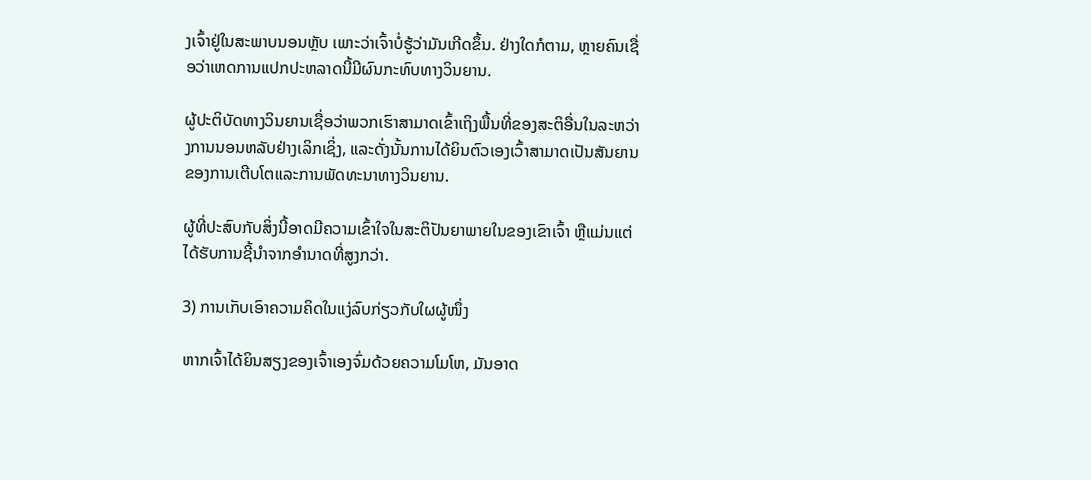ງເຈົ້າຢູ່ໃນສະພາບນອນຫຼັບ ເພາະວ່າເຈົ້າບໍ່ຮູ້ວ່າມັນເກີດຂຶ້ນ. ຢ່າງໃດກໍຕາມ, ຫຼາຍຄົນເຊື່ອວ່າເຫດການແປກປະຫລາດນີ້ມີຜົນກະທົບທາງວິນຍານ.

ຜູ້ປະຕິບັດທາງວິນຍານເຊື່ອວ່າພວກເຮົາສາມາດເຂົ້າເຖິງພື້ນທີ່ຂອງສະຕິອື່ນໃນລະຫວ່າງການນອນຫລັບຢ່າງເລິກເຊິ່ງ, ແລະດັ່ງນັ້ນການໄດ້ຍິນຕົວເອງເວົ້າສາມາດເປັນສັນຍານຂອງການເຕີບໂຕແລະການພັດທະນາທາງວິນຍານ.

ຜູ້ທີ່ປະສົບກັບສິ່ງນີ້ອາດມີຄວາມເຂົ້າໃຈໃນສະຕິປັນຍາພາຍໃນຂອງເຂົາເຈົ້າ ຫຼືແມ່ນແຕ່ໄດ້ຮັບການຊີ້ນຳຈາກອຳນາດທີ່ສູງກວ່າ.

3) ການເກັບເອົາຄວາມຄິດໃນແງ່ລົບກ່ຽວກັບໃຜຜູ້ໜຶ່ງ

ຫາກເຈົ້າໄດ້ຍິນສຽງຂອງເຈົ້າເອງຈົ່ມດ້ວຍຄວາມໂມໂຫ, ມັນອາດ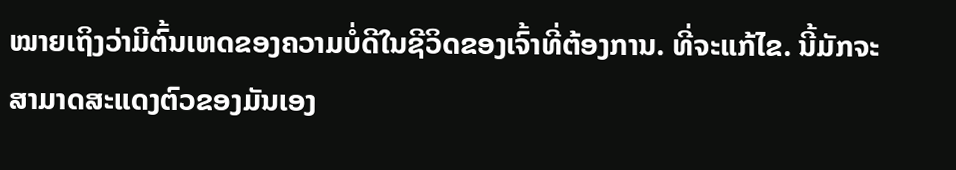ໝາຍເຖິງວ່າມີຕົ້ນເຫດຂອງຄວາມບໍ່ດີໃນຊີວິດຂອງເຈົ້າທີ່ຕ້ອງການ. ທີ່ຈະແກ້ໄຂ. ນີ້ມັກຈະສາມາດສະແດງຕົວຂອງມັນເອງ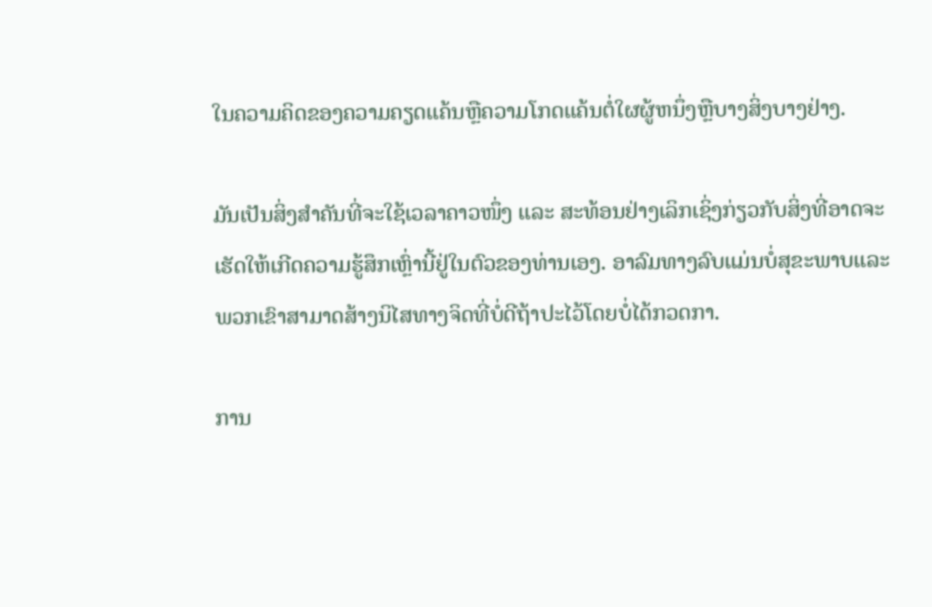ໃນຄວາມຄິດຂອງຄວາມຄຽດແຄ້ນຫຼືຄວາມໂກດແຄ້ນຕໍ່ໃຜຜູ້ຫນຶ່ງຫຼືບາງສິ່ງບາງຢ່າງ.

ມັນເປັນສິ່ງສໍາຄັນທີ່ຈະໃຊ້ເວລາຄາວໜຶ່ງ ແລະ ສະທ້ອນຢ່າງເລິກເຊິ່ງກ່ຽວກັບສິ່ງທີ່ອາດຈະເຮັດໃຫ້ເກີດຄວາມຮູ້ສຶກເຫຼົ່ານີ້ຢູ່ໃນຕົວຂອງທ່ານເອງ. ອາລົມທາງລົບແມ່ນບໍ່ສຸຂະພາບແລະພວກເຂົາສາມາດສ້າງນິໄສທາງຈິດທີ່ບໍ່ດີຖ້າປະໄວ້ໂດຍບໍ່ໄດ້ກວດກາ.

ການ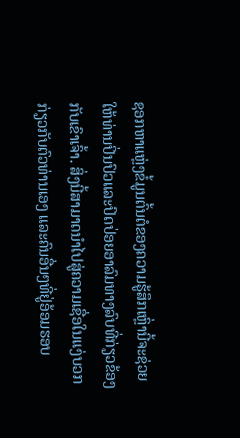ຊອກຫາແຫຼ່ງຂໍ້ມູນຕົ້ນຕໍຂອງຄວາມຮູ້ສຶກເຫຼົ່ານີ້ຈະຊ່ວຍໃຫ້ທ່ານປິ່ນປົວແລະປົດປ່ອຍອາລົມທາງລົບທີ່ກ່ຽວຂ້ອງກັບເຂົາເຈົ້າ. ສິ່ງນີ້ສາມາດນໍາໄປສູ່ຄວາມເຊື່ອໃນແງ່ບວກກ່ຽວກັບຕົວທ່ານເອງ ແລະຄົນອື່ນໆທີ່ຢູ່ອ້ອມຮອບ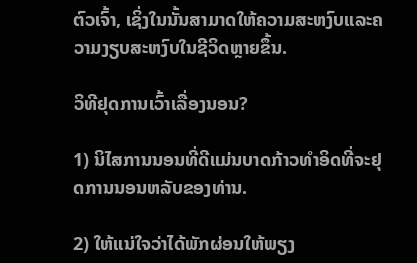ຕົວເຈົ້າ, ເຊິ່ງໃນນັ້ນສາມາດໃຫ້ຄວາມສະຫງົບແລະຄວາມງຽບສະຫງົບໃນຊີວິດຫຼາຍຂຶ້ນ.

ວິທີຢຸດການເວົ້າເລື່ອງນອນ?

1) ນິໄສການນອນທີ່ດີແມ່ນບາດກ້າວທໍາອິດທີ່ຈະຢຸດການນອນຫລັບຂອງທ່ານ.

2) ໃຫ້ແນ່ໃຈວ່າໄດ້ພັກຜ່ອນໃຫ້ພຽງ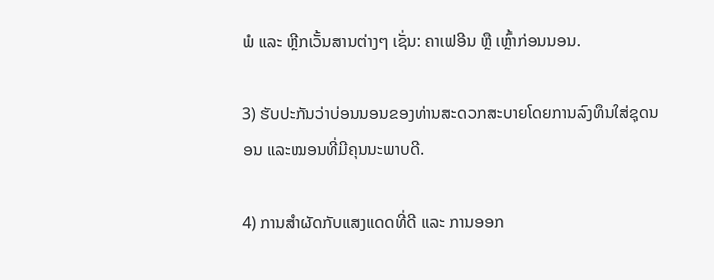ພໍ ແລະ ຫຼີກເວັ້ນສານຕ່າງໆ ເຊັ່ນ: ຄາເຟອີນ ຫຼື ເຫຼົ້າກ່ອນນອນ.

3) ຮັບປະກັນວ່າບ່ອນນອນຂອງທ່ານສະດວກສະບາຍໂດຍການລົງທຶນໃສ່ຊຸດນອນ ແລະໝອນທີ່ມີຄຸນນະພາບດີ.

4) ການສໍາຜັດກັບແສງແດດທີ່ດີ ແລະ ການອອກ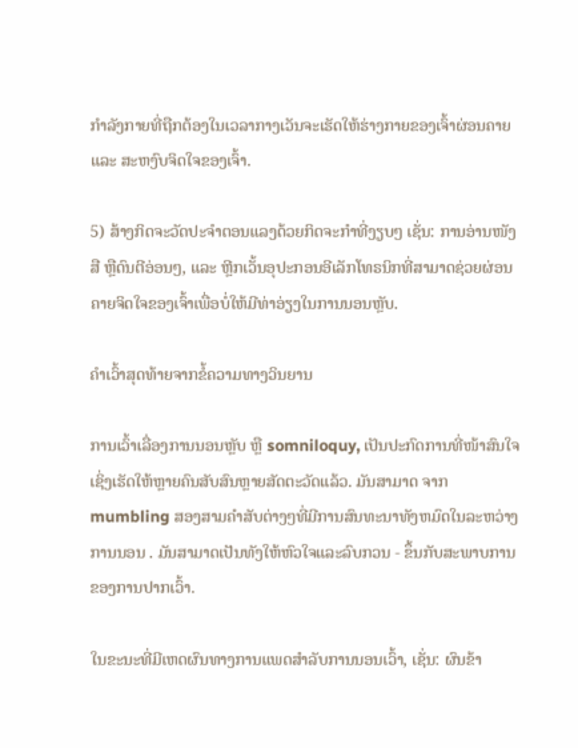ກໍາລັງກາຍທີ່ຖືກຕ້ອງໃນເວລາກາງເວັນຈະເຮັດໃຫ້ຮ່າງກາຍຂອງເຈົ້າຜ່ອນຄາຍ ແລະ ສະຫງົບຈິດໃຈຂອງເຈົ້າ.

5) ສ້າງກິດຈະວັດປະຈຳຕອນແລງດ້ວຍກິດຈະກຳທີ່ງຽບໆ ເຊັ່ນ: ການອ່ານໜັງສື ຫຼືດົນຕີອ່ອນໆ, ແລະ ຫຼີກເວັ້ນອຸປະກອນອີເລັກໂທຣນິກທີ່ສາມາດຊ່ວຍຜ່ອນຄາຍຈິດໃຈຂອງເຈົ້າເພື່ອບໍ່ໃຫ້ມີທ່າອ່ຽງໃນການນອນຫຼັບ.

ຄຳເວົ້າສຸດທ້າຍຈາກຂໍ້ຄວາມທາງວິນຍານ

ການເວົ້າເລື່ອງການນອນຫຼັບ ຫຼື somniloquy, ເປັນປະກົດການທີ່ໜ້າສົນໃຈເຊິ່ງເຮັດໃຫ້ຫຼາຍຄົນສັບສົນຫຼາຍສັດຕະວັດແລ້ວ. ມັນສາມາດ ຈາກ mumbling ສອງສາມຄໍາສັບຕ່າງໆທີ່ມີການສົນທະນາທັງຫມົດໃນລະຫວ່າງການນອນ . ມັນສາມາດເປັນທັງໃຫ້ຫົວໃຈແລະລົບກວນ - ຂຶ້ນກັບສະພາບການຂອງການປາກເວົ້າ.

ໃນຂະນະທີ່ມີເຫດຜົນທາງການແພດສໍາລັບການນອນເວົ້າ, ເຊັ່ນ: ຜົນຂ້າ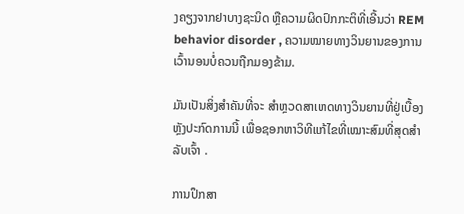ງຄຽງຈາກຢາບາງຊະນິດ ຫຼືຄວາມຜິດປົກກະຕິທີ່ເອີ້ນວ່າ REM behavior disorder , ຄວາມໝາຍທາງວິນຍານຂອງການເວົ້ານອນບໍ່ຄວນຖືກມອງຂ້າມ.

ມັນເປັນສິ່ງສໍາຄັນທີ່ຈະ ສຳຫຼວດສາເຫດທາງວິນຍານທີ່ຢູ່ເບື້ອງຫຼັງປະກົດການນີ້ ເພື່ອຊອກຫາວິທີແກ້ໄຂທີ່ເໝາະສົມທີ່ສຸດສຳລັບເຈົ້າ .

ການປຶກສາ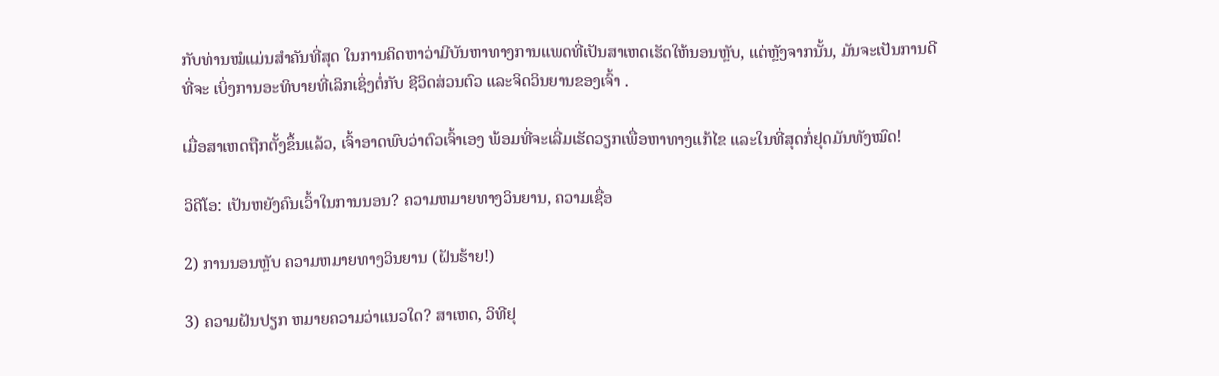ກັບທ່ານໝໍແມ່ນສຳຄັນທີ່ສຸດ ໃນການຄິດຫາວ່າມີບັນຫາທາງການແພດທີ່ເປັນສາເຫດເຮັດໃຫ້ນອນຫຼັບ, ແຕ່ຫຼັງຈາກນັ້ນ, ມັນຈະເປັນການດີທີ່ຈະ ເບິ່ງການອະທິບາຍທີ່ເລິກເຊິ່ງຕໍ່ກັບ ຊີວິດສ່ວນຕົວ ແລະຈິດວິນຍານຂອງເຈົ້າ .

ເມື່ອສາເຫດຖືກຕັ້ງຂຶ້ນແລ້ວ, ເຈົ້າອາດພົບວ່າຕົວເຈົ້າເອງ ພ້ອມທີ່ຈະເລີ່ມເຮັດວຽກເພື່ອຫາທາງແກ້ໄຂ ແລະໃນທີ່ສຸດກໍ່ຢຸດມັນທັງໝົດ!

ວິດີໂອ: ເປັນຫຍັງຄົນເວົ້າໃນການນອນ? ຄວາມຫມາຍທາງວິນຍານ, ຄວາມເຊື່ອ

2) ການນອນຫຼັບ ຄວາມຫມາຍທາງວິນຍານ (ຝັນຮ້າຍ!)

3) ຄວາມຝັນປຽກ ຫມາຍຄວາມວ່າແນວໃດ? ສາເຫດ, ວິທີຢຸ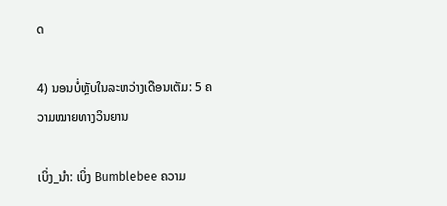ດ

4) ນອນບໍ່ຫຼັບໃນລະຫວ່າງເດືອນເຕັມ: 5 ຄວາມໝາຍທາງວິນຍານ

ເບິ່ງ_ນຳ: ເບິ່ງ Bumblebee ຄວາມ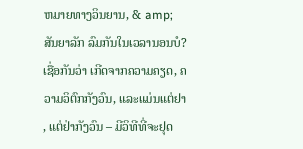ຫມາຍທາງວິນຍານ, & amp; ສັນຍາລັກ ລົມກັນໃນເວລານອນບໍ? ເຊື່ອກັນວ່າ ເກີດຈາກຄວາມຄຽດ, ຄວາມວິຕົກກັງວົນ, ແລະແມ່ນແຕ່ຢາ , ແຕ່ຢ່າກັງວົນ – ມີວິທີທີ່ຈະຢຸດ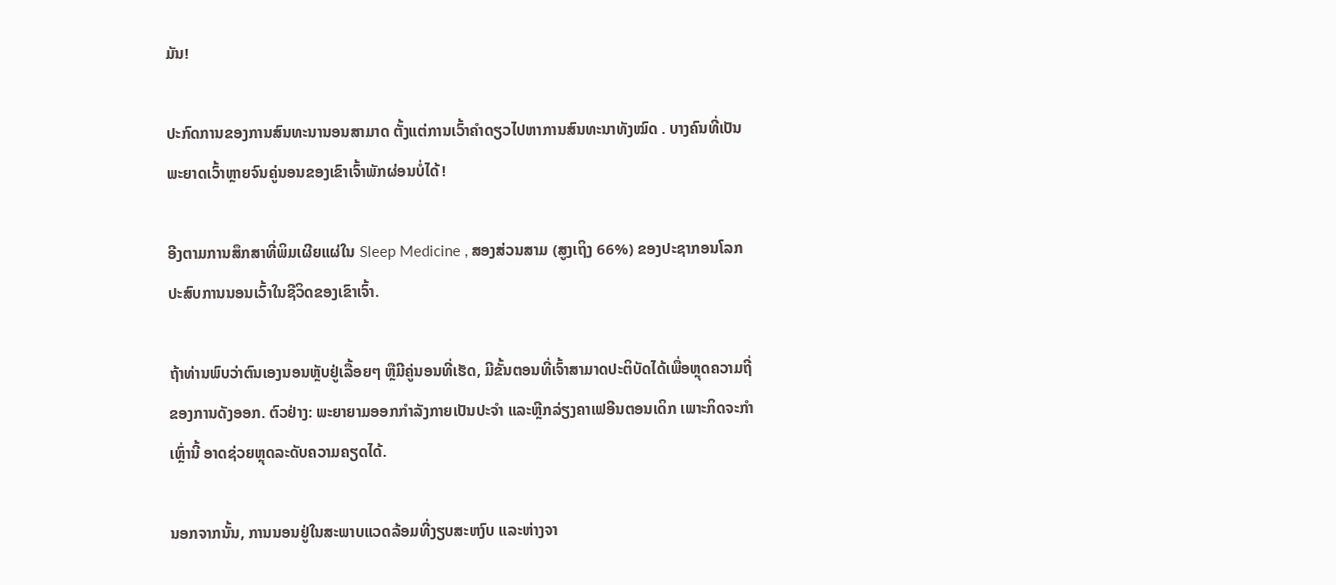ມັນ!

ປະກົດການຂອງການສົນທະນານອນສາມາດ ຕັ້ງແຕ່ການເວົ້າຄຳດຽວໄປຫາການສົນທະນາທັງໝົດ . ບາງຄົນທີ່ເປັນພະຍາດເວົ້າຫຼາຍຈົນຄູ່ນອນຂອງເຂົາເຈົ້າພັກຜ່ອນບໍ່ໄດ້!

ອີງຕາມການສຶກສາທີ່ພິມເຜີຍແຜ່ໃນ Sleep Medicine , ສອງສ່ວນສາມ (ສູງເຖິງ 66%) ຂອງປະຊາກອນໂລກປະສົບການນອນເວົ້າໃນຊີວິດຂອງເຂົາເຈົ້າ.

ຖ້າທ່ານພົບວ່າຕົນເອງນອນຫຼັບຢູ່ເລື້ອຍໆ ຫຼືມີຄູ່ນອນທີ່ເຮັດ, ມີຂັ້ນຕອນທີ່ເຈົ້າສາມາດປະຕິບັດໄດ້ເພື່ອຫຼຸດຄວາມຖີ່ຂອງການດັງອອກ. ຕົວຢ່າງ: ພະຍາຍາມອອກກຳລັງກາຍເປັນປະຈຳ ແລະຫຼີກລ່ຽງຄາເຟອີນຕອນເດິກ ເພາະກິດຈະກຳເຫຼົ່ານີ້ ອາດຊ່ວຍຫຼຸດລະດັບຄວາມຄຽດໄດ້.

ນອກຈາກນັ້ນ, ການນອນຢູ່ໃນສະພາບແວດລ້ອມທີ່ງຽບສະຫງົບ ແລະຫ່າງຈາ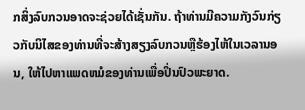ກສິ່ງລົບກວນອາດຈະຊ່ວຍໄດ້ເຊັ່ນກັນ. ຖ້າທ່ານມີຄວາມກັງວົນກ່ຽວກັບນິໄສຂອງທ່ານທີ່ຈະສ້າງສຽງລົບກວນຫຼືຮ້ອງໄຫ້ໃນເວລານອນ, ໃຫ້ໄປຫາແພດຫມໍຂອງທ່ານເພື່ອປິ່ນປົວພະຍາດ.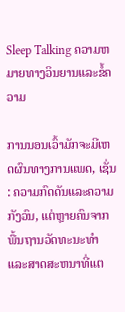Sleep Talking ຄວາມຫມາຍທາງວິນຍານແລະຂໍ້ຄວາມ

ການນອນເວົ້າມັກຈະມີເຫດຜົນທາງການແພດ, ເຊັ່ນ: ຄວາມກົດດັນແລະຄວາມກັງວົນ, ແຕ່ຫຼາຍຄົນຈາກ ພື້ນຖານວັດທະນະທໍາແລະສາດສະຫນາທີ່ແຕ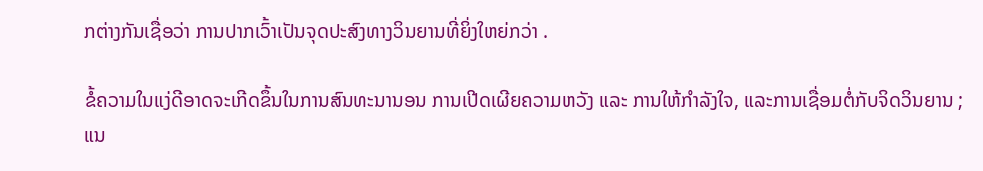ກຕ່າງກັນເຊື່ອວ່າ ການປາກເວົ້າເປັນຈຸດປະສົງທາງວິນຍານທີ່ຍິ່ງໃຫຍ່ກວ່າ .

ຂໍ້ຄວາມໃນແງ່ດີອາດຈະເກີດຂຶ້ນໃນການສົນທະນານອນ ການເປີດເຜີຍຄວາມຫວັງ ແລະ ການໃຫ້ກຳລັງໃຈ, ແລະການເຊື່ອມຕໍ່ກັບຈິດວິນຍານ ; ແນ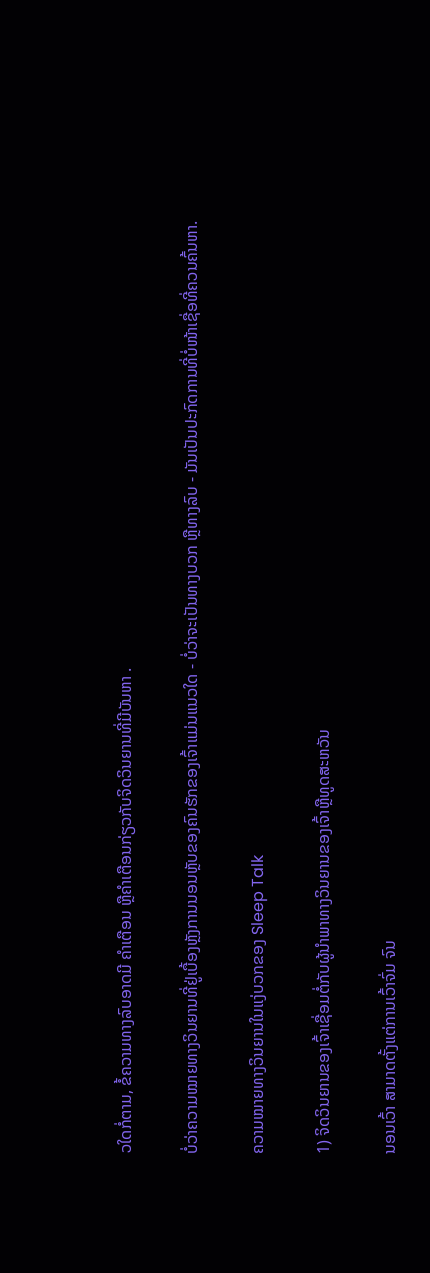ວໃດກໍ່ຕາມ, ຂໍ້ຄວາມທາງລົບອາດມີ ຄຳເຕືອນ ຫຼືຄຳເຕືອນກ່ຽວກັບຈິດວິນຍານທີ່ມີບັນຫາ .

ບໍ່ວ່າຄວາມໝາຍທາງວິນຍານທີ່ຢູ່ເບື້ອງຫຼັງການນອນຫຼັບຂອງຄົນຮັກຂອງເຈົ້າແມ່ນແນວໃດ - ບໍ່ວ່າຈະເປັນທາງບວກ ຫຼືທາງລົບ - ມັນເປັນປະກົດການທີ່ບໍ່ໜ້າເຊື່ອທີ່ຄວນຄົ້ນຫາ.

ຄວາມໝາຍທາງວິນຍານໃນແງ່ບວກຂອງ Sleep Talk

1) ຈິດວິນຍານຂອງເຈົ້າເຊື່ອມຕໍ່ກັບຜູ້ນໍາພາທາງວິນຍານຂອງເຈົ້າຫຼືທູດສະຫວັນ

ນອນເວົ້າ ສາມາດຕັ້ງແຕ່ການເວົ້າຈົ່ມ ຈົນ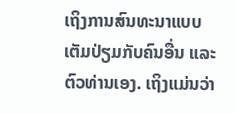ເຖິງການສົນທະນາແບບເຕັມປ່ຽມກັບຄົນອື່ນ ແລະຕົວທ່ານເອງ. ເຖິງແມ່ນວ່າ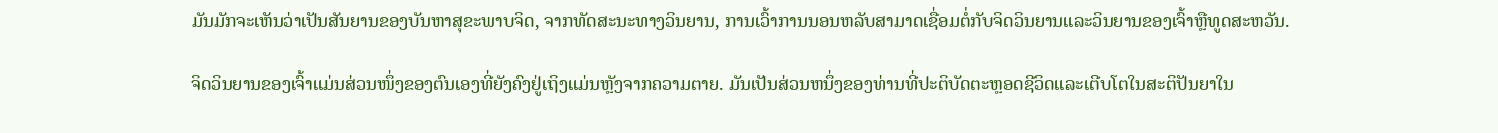ມັນມັກຈະເຫັນວ່າເປັນສັນຍານຂອງບັນຫາສຸຂະພາບຈິດ, ຈາກທັດສະນະທາງວິນຍານ, ການເວົ້າການນອນຫລັບສາມາດເຊື່ອມຕໍ່ກັບຈິດວິນຍານແລະວິນຍານຂອງເຈົ້າຫຼືທູດສະຫວັນ.

ຈິດວິນຍານຂອງເຈົ້າແມ່ນສ່ວນໜຶ່ງຂອງຕົນເອງທີ່ຍັງຄົງຢູ່ເຖິງແມ່ນຫຼັງຈາກຄວາມຕາຍ. ມັນເປັນສ່ວນຫນຶ່ງຂອງທ່ານທີ່ປະຕິບັດຕະຫຼອດຊີວິດແລະເຕີບໂຕໃນສະຕິປັນຍາໃນ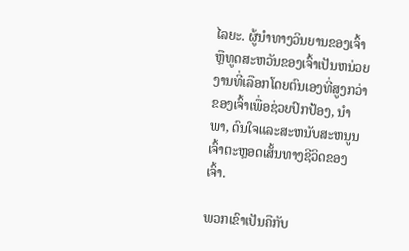ໄລຍະ. ຜູ້ນໍາທາງວິນຍານຂອງເຈົ້າຫຼືທູດສະຫວັນຂອງເຈົ້າເປັນຫນ່ວຍງານທີ່ເລືອກໂດຍຕົນເອງທີ່ສູງກວ່າຂອງເຈົ້າເພື່ອຊ່ວຍປົກປ້ອງ, ນໍາພາ, ດົນໃຈແລະສະຫນັບສະຫນູນເຈົ້າຕະຫຼອດເສັ້ນທາງຊີວິດຂອງເຈົ້າ.

ພວກເຂົາເປັນຄືກັບ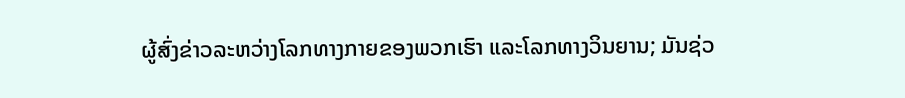ຜູ້ສົ່ງຂ່າວລະຫວ່າງໂລກທາງກາຍຂອງພວກເຮົາ ແລະໂລກທາງວິນຍານ; ມັນຊ່ວ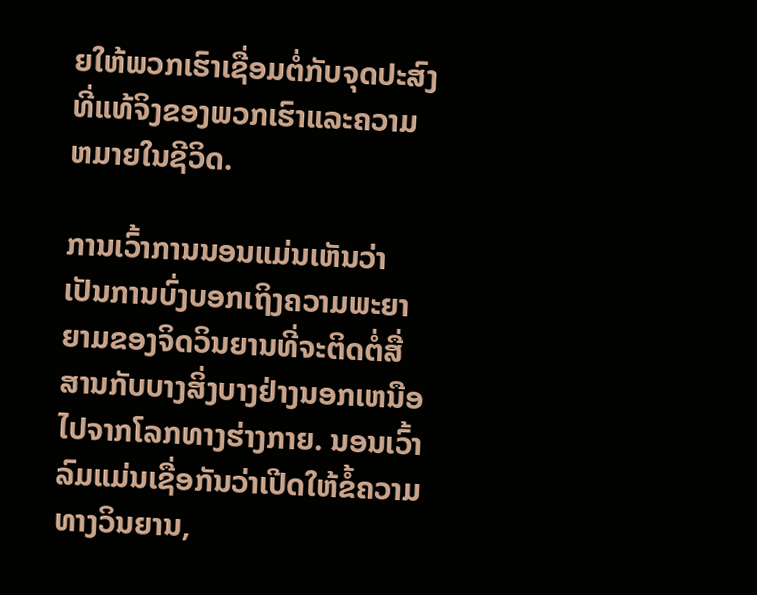ຍໃຫ້ພວກເຮົາເຊື່ອມຕໍ່ກັບຈຸດປະສົງທີ່ແທ້ຈິງຂອງພວກເຮົາແລະຄວາມຫມາຍໃນຊີວິດ.

ການເວົ້າການນອນແມ່ນເຫັນວ່າເປັນການບົ່ງບອກເຖິງຄວາມພະຍາຍາມຂອງຈິດວິນຍານທີ່ຈະຕິດຕໍ່ສື່ສານກັບບາງສິ່ງບາງຢ່າງນອກເຫນືອໄປຈາກໂລກທາງຮ່າງກາຍ. ນອນເວົ້າລົມແມ່ນເຊື່ອກັນວ່າເປີດໃຫ້ຂໍ້ຄວາມທາງວິນຍານ,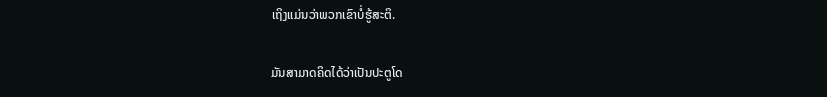ເຖິງແມ່ນວ່າພວກເຂົາບໍ່ຮູ້ສະຕິ.

ມັນສາມາດຄິດໄດ້ວ່າເປັນປະຕູໂດ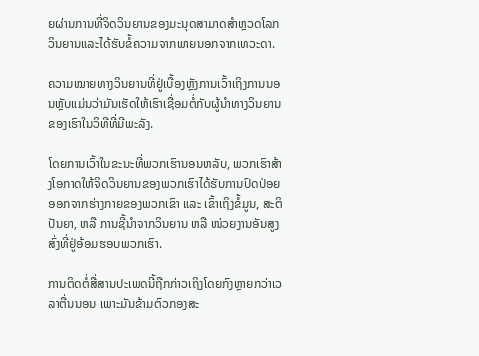ຍຜ່ານການທີ່ຈິດວິນຍານຂອງມະນຸດສາມາດສໍາຫຼວດໂລກວິນຍານແລະໄດ້ຮັບຂໍ້ຄວາມຈາກພາຍນອກຈາກເທວະດາ.

ຄວາມໝາຍທາງວິນຍານທີ່ຢູ່ເບື້ອງຫຼັງການເວົ້າເຖິງການນອນຫຼັບແມ່ນວ່າມັນເຮັດໃຫ້ເຮົາເຊື່ອມຕໍ່ກັບຜູ້ນຳທາງວິນຍານຂອງເຮົາໃນວິທີທີ່ມີພະລັງ.

ໂດຍການເວົ້າໃນຂະນະທີ່ພວກເຮົານອນຫລັບ, ພວກເຮົາສ້າງໂອກາດໃຫ້ຈິດວິນຍານຂອງພວກເຮົາໄດ້ຮັບການປົດປ່ອຍອອກຈາກຮ່າງກາຍຂອງພວກເຂົາ ແລະ ເຂົ້າເຖິງຂໍ້ມູນ, ສະຕິປັນຍາ, ຫລື ການຊີ້ນຳຈາກວິນຍານ ຫລື ໜ່ວຍງານອັນສູງສົ່ງທີ່ຢູ່ອ້ອມຮອບພວກເຮົາ.

ການຕິດຕໍ່ສື່ສານປະເພດນີ້ຖືກກ່າວເຖິງໂດຍກົງຫຼາຍກວ່າເວລາຕື່ນນອນ ເພາະມັນຂ້າມຕົວກອງສະ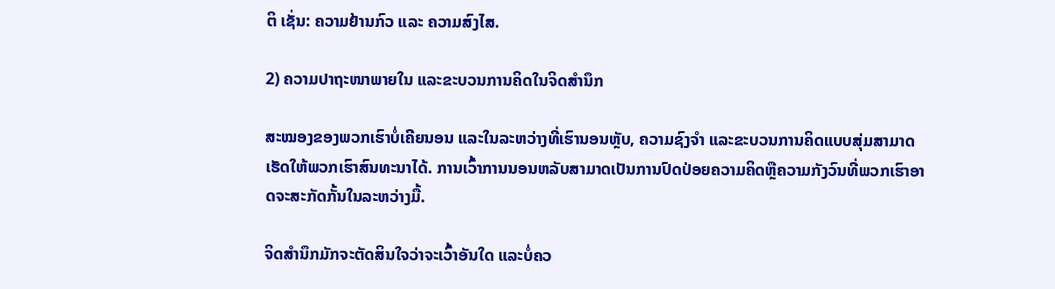ຕິ ເຊັ່ນ: ຄວາມຢ້ານກົວ ແລະ ຄວາມສົງໄສ.

2) ຄວາມປາຖະໜາພາຍໃນ ແລະຂະບວນການຄິດໃນຈິດສຳນຶກ

ສະໝອງຂອງພວກເຮົາບໍ່ເຄີຍນອນ ແລະໃນລະຫວ່າງທີ່ເຮົານອນຫຼັບ, ຄວາມຊົງຈຳ ແລະຂະບວນການຄິດແບບສຸ່ມສາມາດເຮັດໃຫ້ພວກເຮົາສົນທະນາໄດ້. ການເວົ້າການນອນຫລັບສາມາດເປັນການປົດປ່ອຍຄວາມຄິດຫຼືຄວາມກັງວົນທີ່ພວກເຮົາອາດຈະສະກັດກັ້ນໃນລະຫວ່າງມື້.

ຈິດສຳນຶກມັກຈະຕັດສິນໃຈວ່າຈະເວົ້າອັນໃດ ແລະບໍ່ຄວ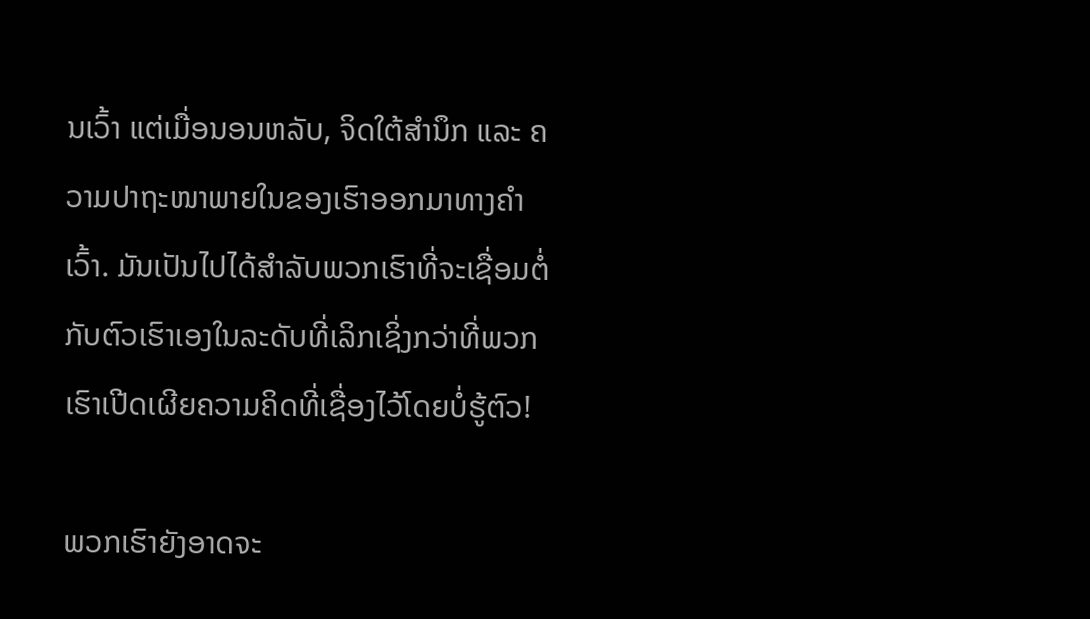ນເວົ້າ ແຕ່ເມື່ອນອນຫລັບ, ຈິດໃຕ້ສຳນຶກ ແລະ ຄວາມປາຖະໜາພາຍໃນຂອງເຮົາອອກມາທາງຄຳເວົ້າ. ມັນເປັນໄປໄດ້ສໍາລັບພວກເຮົາທີ່ຈະເຊື່ອມຕໍ່ກັບຕົວເຮົາເອງໃນລະດັບທີ່ເລິກເຊິ່ງກວ່າທີ່ພວກເຮົາເປີດເຜີຍຄວາມຄິດທີ່ເຊື່ອງໄວ້ໂດຍບໍ່ຮູ້ຕົວ!

ພວກເຮົາຍັງອາດຈະ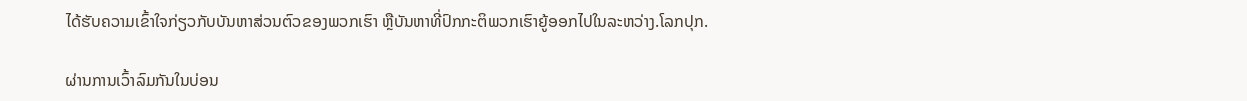ໄດ້ຮັບຄວາມເຂົ້າໃຈກ່ຽວກັບບັນຫາສ່ວນຕົວຂອງພວກເຮົາ ຫຼືບັນຫາທີ່ປົກກະຕິພວກເຮົາຍູ້ອອກໄປໃນລະຫວ່າງ.ໂລກປຸກ.

ຜ່ານການເວົ້າລົມກັນໃນບ່ອນ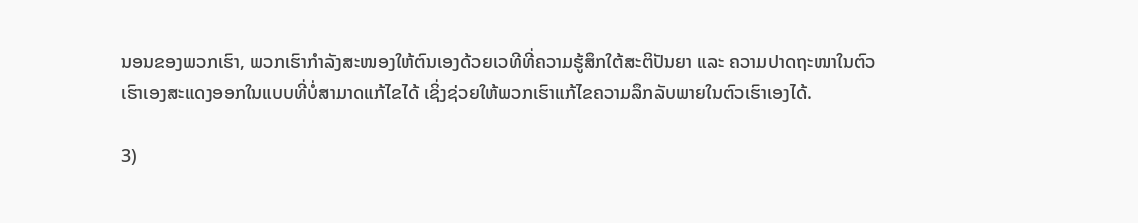ນອນຂອງພວກເຮົາ, ພວກເຮົາກຳລັງສະໜອງໃຫ້ຕົນເອງດ້ວຍເວທີທີ່ຄວາມຮູ້ສຶກໃຕ້ສະຕິປັນຍາ ແລະ ຄວາມປາດຖະໜາໃນຕົວເຮົາເອງສະແດງອອກໃນແບບທີ່ບໍ່ສາມາດແກ້ໄຂໄດ້ ເຊິ່ງຊ່ວຍໃຫ້ພວກເຮົາແກ້ໄຂຄວາມລຶກລັບພາຍໃນຕົວເຮົາເອງໄດ້.

3)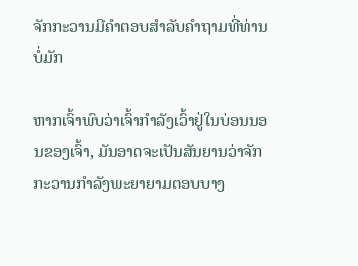ຈັກກະວານມີຄຳຕອບສຳລັບຄຳຖາມທີ່ທ່ານບໍ່ມັກ

ຫາກເຈົ້າພົບວ່າເຈົ້າກຳລັງເວົ້າຢູ່ໃນບ່ອນນອນຂອງເຈົ້າ, ມັນອາດຈະເປັນສັນຍານວ່າຈັກກະວານກຳລັງພະຍາຍາມຕອບບາງ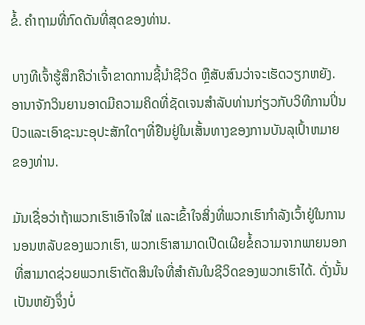ຂໍ້. ຄໍາຖາມທີ່ກົດດັນທີ່ສຸດຂອງທ່ານ.

ບາງທີເຈົ້າຮູ້ສຶກຄືວ່າເຈົ້າຂາດການຊີ້ນຳຊີວິດ ຫຼືສັບສົນວ່າຈະເຮັດວຽກຫຍັງ. ອານາຈັກວິນຍານອາດມີຄວາມຄິດທີ່ຊັດເຈນສໍາລັບທ່ານກ່ຽວກັບວິທີການປິ່ນປົວແລະເອົາຊະນະອຸປະສັກໃດໆທີ່ຢືນຢູ່ໃນເສັ້ນທາງຂອງການບັນລຸເປົ້າຫມາຍຂອງທ່ານ.

ມັນເຊື່ອວ່າຖ້າພວກເຮົາເອົາໃຈໃສ່ ແລະເຂົ້າໃຈສິ່ງທີ່ພວກເຮົາກຳລັງເວົ້າຢູ່ໃນການນອນຫລັບຂອງພວກເຮົາ, ພວກເຮົາສາມາດເປີດເຜີຍຂໍ້ຄວາມຈາກພາຍນອກທີ່ສາມາດຊ່ວຍພວກເຮົາຕັດສິນໃຈທີ່ສຳຄັນໃນຊີວິດຂອງພວກເຮົາໄດ້. ດັ່ງນັ້ນເປັນຫຍັງຈຶ່ງບໍ່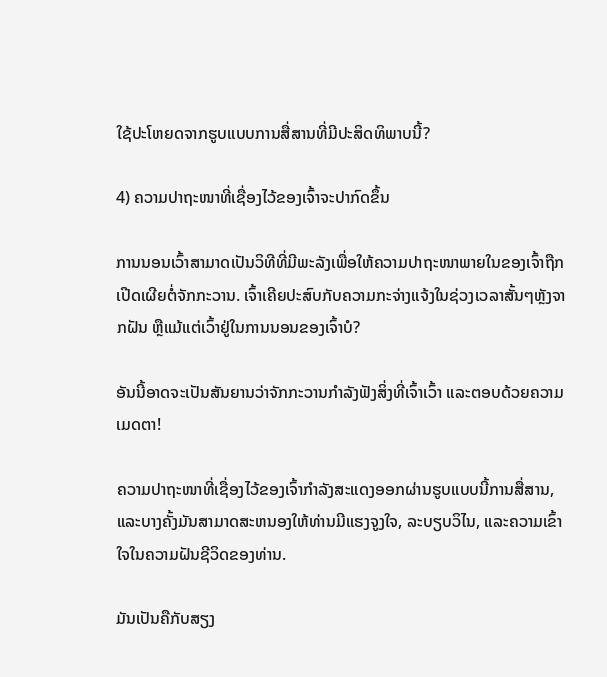ໃຊ້ປະໂຫຍດຈາກຮູບແບບການສື່ສານທີ່ມີປະສິດທິພາບນີ້?

4) ຄວາມປາຖະໜາທີ່ເຊື່ອງໄວ້ຂອງເຈົ້າຈະປາກົດຂຶ້ນ

ການນອນເວົ້າສາມາດເປັນວິທີທີ່ມີພະລັງເພື່ອໃຫ້ຄວາມປາຖະໜາພາຍໃນຂອງເຈົ້າຖືກເປີດເຜີຍຕໍ່ຈັກກະວານ. ເຈົ້າເຄີຍປະສົບກັບຄວາມກະຈ່າງແຈ້ງໃນຊ່ວງເວລາສັ້ນໆຫຼັງຈາກຝັນ ຫຼືແມ້ແຕ່ເວົ້າຢູ່ໃນການນອນຂອງເຈົ້າບໍ?

ອັນນີ້ອາດຈະເປັນສັນຍານວ່າຈັກກະວານກຳລັງຟັງສິ່ງທີ່ເຈົ້າເວົ້າ ແລະຕອບດ້ວຍຄວາມເມດຕາ!

ຄວາມປາຖະໜາທີ່ເຊື່ອງໄວ້ຂອງເຈົ້າກຳລັງສະແດງອອກຜ່ານຮູບແບບນີ້ການສື່ສານ, ແລະບາງຄັ້ງມັນສາມາດສະຫນອງໃຫ້ທ່ານມີແຮງຈູງໃຈ, ລະບຽບວິໄນ, ແລະຄວາມເຂົ້າໃຈໃນຄວາມຝັນຊີວິດຂອງທ່ານ.

ມັນເປັນຄືກັບສຽງ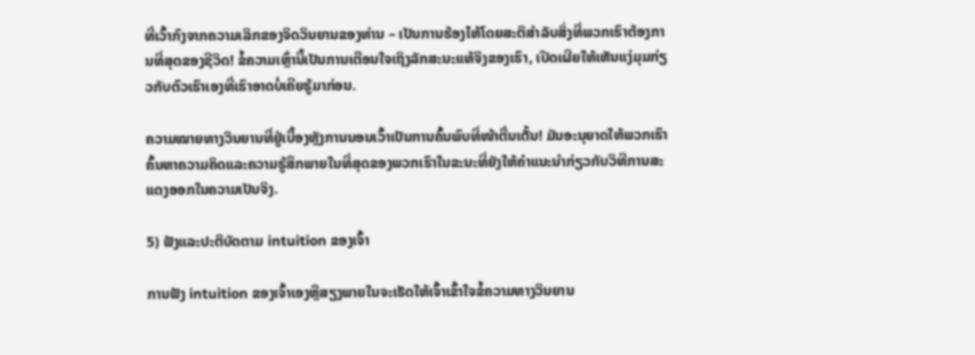ທີ່ເວົ້າກົງຈາກຄວາມເລິກຂອງຈິດວິນຍານຂອງທ່ານ – ເປັນການຮ້ອງໄຫ້ໂດຍສະຕິສໍາລັບສິ່ງທີ່ພວກເຮົາຕ້ອງການທີ່ສຸດຂອງຊີວິດ! ຂໍ້ຄວາມເຫຼົ່ານີ້ເປັນການເຕືອນໃຈເຖິງລັກສະນະແທ້ຈິງຂອງເຮົາ, ເປີດເຜີຍໃຫ້ເຫັນແງ່ມຸມກ່ຽວກັບຕົວເຮົາເອງທີ່ເຮົາອາດບໍ່ເຄີຍຮູ້ມາກ່ອນ.

ຄວາມໝາຍທາງວິນຍານທີ່ຢູ່ເບື້ອງຫຼັງການນອນເວົ້າເປັນການຄົ້ນພົບທີ່ໜ້າຕື່ນເຕັ້ນ! ມັນອະນຸຍາດໃຫ້ພວກເຮົາຄົ້ນຫາຄວາມຄິດແລະຄວາມຮູ້ສຶກພາຍໃນທີ່ສຸດຂອງພວກເຮົາໃນຂະນະທີ່ຍັງໃຫ້ຄໍາແນະນໍາກ່ຽວກັບວິທີການສະແດງອອກໃນຄວາມເປັນຈິງ.

5) ຟັງແລະປະຕິບັດຕາມ intuition ຂອງເຈົ້າ

ການຟັງ intuition ຂອງເຈົ້າເອງຫຼືສຽງພາຍໃນຈະເຮັດໃຫ້ເຈົ້າເຂົ້າໃຈຂໍ້ຄວາມທາງວິນຍານ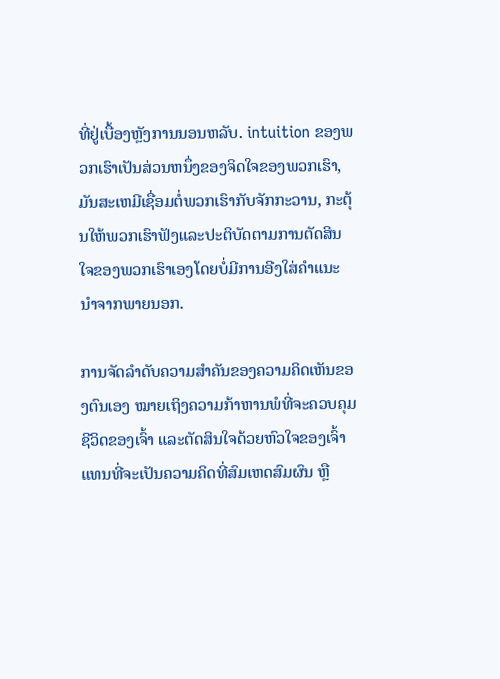ທີ່ຢູ່ເບື້ອງຫຼັງການນອນຫລັບ. intuition ຂອງພວກເຮົາເປັນສ່ວນຫນຶ່ງຂອງຈິດໃຈຂອງພວກເຮົາ, ມັນສະເຫມີເຊື່ອມຕໍ່ພວກເຮົາກັບຈັກກະວານ, ກະຕຸ້ນໃຫ້ພວກເຮົາຟັງແລະປະຕິບັດຕາມການຕັດສິນໃຈຂອງພວກເຮົາເອງໂດຍບໍ່ມີການອີງໃສ່ຄໍາແນະນໍາຈາກພາຍນອກ.

ການຈັດລຳດັບຄວາມສຳຄັນຂອງຄວາມຄິດເຫັນຂອງຕົນເອງ ໝາຍເຖິງຄວາມກ້າຫານພໍທີ່ຈະຄວບຄຸມຊີວິດຂອງເຈົ້າ ແລະຕັດສິນໃຈດ້ວຍຫົວໃຈຂອງເຈົ້າ ແທນທີ່ຈະເປັນຄວາມຄິດທີ່ສົມເຫດສົມຜົນ ຫຼື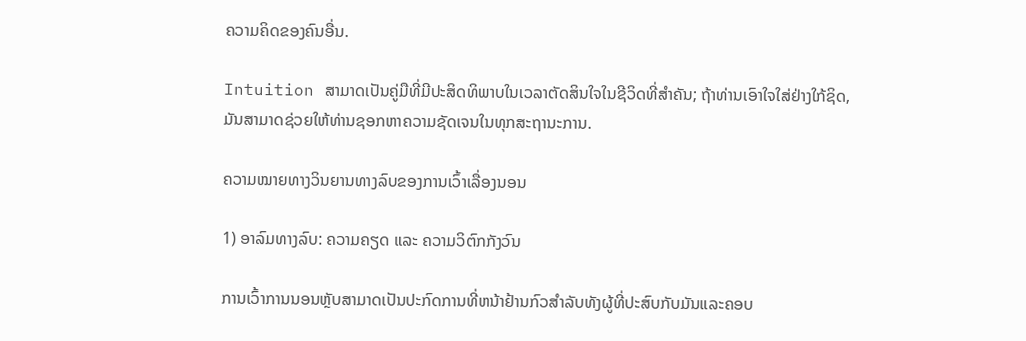ຄວາມຄິດຂອງຄົນອື່ນ.

Intuition ສາມາດເປັນຄູ່ມືທີ່ມີປະສິດທິພາບໃນເວລາຕັດສິນໃຈໃນຊີວິດທີ່ສໍາຄັນ; ຖ້າທ່ານເອົາໃຈໃສ່ຢ່າງໃກ້ຊິດ, ມັນສາມາດຊ່ວຍໃຫ້ທ່ານຊອກຫາຄວາມຊັດເຈນໃນທຸກສະຖານະການ.

ຄວາມໝາຍທາງວິນຍານທາງລົບຂອງການເວົ້າເລື່ອງນອນ

1) ອາລົມທາງລົບ: ຄວາມຄຽດ ແລະ ຄວາມວິຕົກກັງວົນ

ການເວົ້າການນອນຫຼັບສາມາດເປັນປະກົດການທີ່ຫນ້າຢ້ານກົວສໍາລັບທັງຜູ້ທີ່ປະສົບກັບມັນແລະຄອບ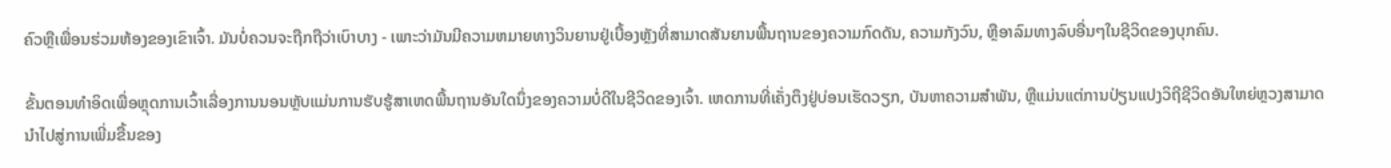ຄົວຫຼືເພື່ອນຮ່ວມຫ້ອງຂອງເຂົາເຈົ້າ. ມັນບໍ່ຄວນຈະຖືກຖືວ່າເບົາບາງ - ເພາະວ່າມັນມີຄວາມຫມາຍທາງວິນຍານຢູ່ເບື້ອງຫຼັງທີ່ສາມາດສັນຍານພື້ນຖານຂອງຄວາມກົດດັນ, ຄວາມກັງວົນ, ຫຼືອາລົມທາງລົບອື່ນໆໃນຊີວິດຂອງບຸກຄົນ.

ຂັ້ນຕອນທຳອິດເພື່ອຫຼຸດການເວົ້າເລື່ອງການນອນຫຼັບແມ່ນການຮັບຮູ້ສາເຫດພື້ນຖານອັນໃດນຶ່ງຂອງຄວາມບໍ່ດີໃນຊີວິດຂອງເຈົ້າ. ເຫດການທີ່ເຄັ່ງຕຶງຢູ່ບ່ອນເຮັດວຽກ, ບັນຫາຄວາມສໍາພັນ, ຫຼືແມ່ນແຕ່ການປ່ຽນແປງວິຖີຊີວິດອັນໃຫຍ່ຫຼວງສາມາດນໍາໄປສູ່ການເພີ່ມຂື້ນຂອງ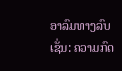ອາລົມທາງລົບເຊັ່ນ: ຄວາມກົດ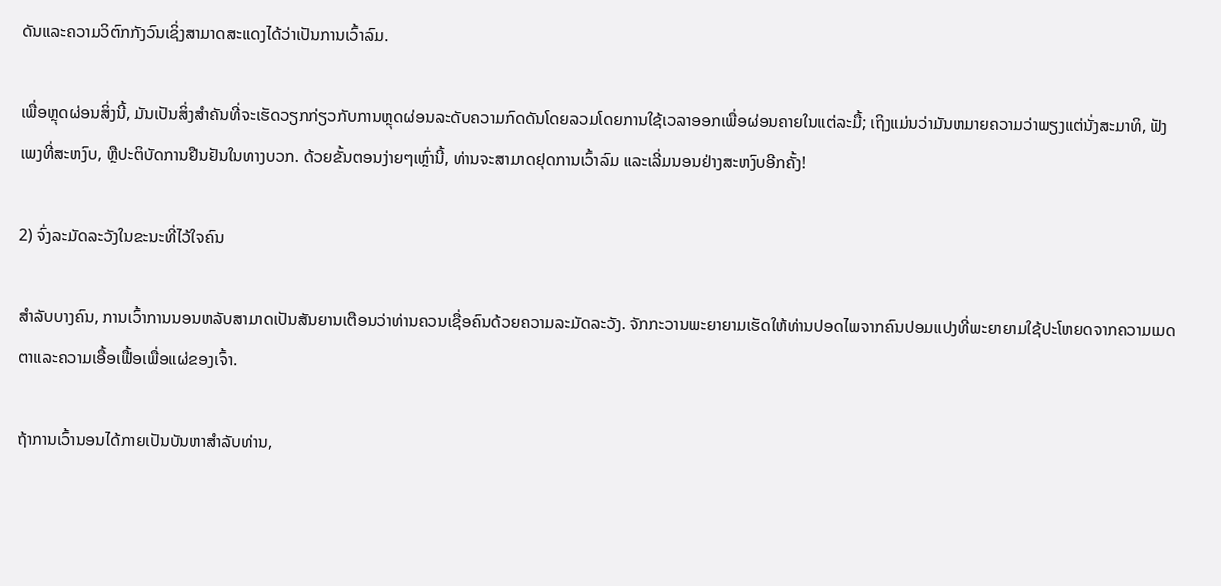ດັນແລະຄວາມວິຕົກກັງວົນເຊິ່ງສາມາດສະແດງໄດ້ວ່າເປັນການເວົ້າລົມ.

ເພື່ອຫຼຸດຜ່ອນສິ່ງນີ້, ມັນເປັນສິ່ງສໍາຄັນທີ່ຈະເຮັດວຽກກ່ຽວກັບການຫຼຸດຜ່ອນລະດັບຄວາມກົດດັນໂດຍລວມໂດຍການໃຊ້ເວລາອອກເພື່ອຜ່ອນຄາຍໃນແຕ່ລະມື້; ເຖິງແມ່ນວ່າມັນຫມາຍຄວາມວ່າພຽງແຕ່ນັ່ງສະມາທິ, ຟັງເພງທີ່ສະຫງົບ, ຫຼືປະຕິບັດການຢືນຢັນໃນທາງບວກ. ດ້ວຍຂັ້ນຕອນງ່າຍໆເຫຼົ່ານີ້, ທ່ານຈະສາມາດຢຸດການເວົ້າລົມ ແລະເລີ່ມນອນຢ່າງສະຫງົບອີກຄັ້ງ!

2) ຈົ່ງລະມັດລະວັງໃນຂະນະທີ່ໄວ້ໃຈຄົນ

ສຳລັບບາງຄົນ, ການເວົ້າການນອນຫລັບສາມາດເປັນສັນຍານເຕືອນວ່າທ່ານຄວນເຊື່ອຄົນດ້ວຍຄວາມລະມັດລະວັງ. ຈັກກະວານພະຍາຍາມເຮັດໃຫ້ທ່ານປອດໄພຈາກຄົນປອມແປງທີ່ພະຍາຍາມໃຊ້ປະໂຫຍດຈາກຄວາມເມດຕາແລະຄວາມເອື້ອເຟື້ອເພື່ອແຜ່ຂອງເຈົ້າ.

ຖ້າການເວົ້ານອນໄດ້ກາຍເປັນບັນຫາສໍາລັບທ່ານ,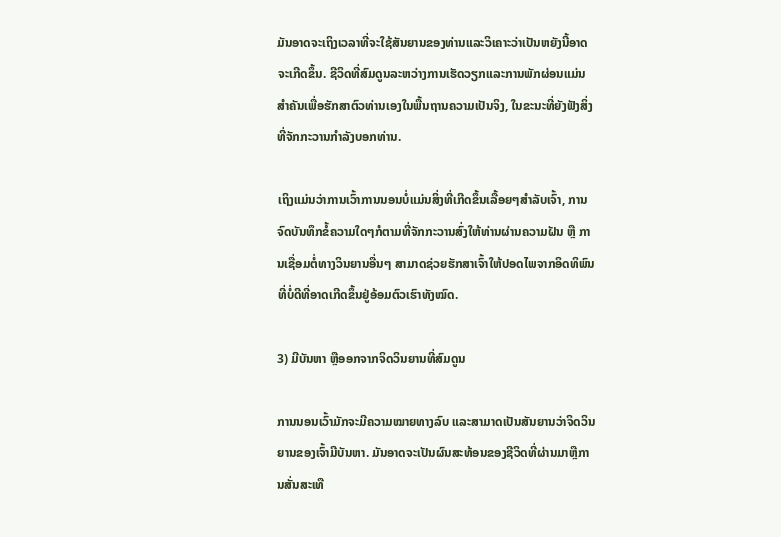ມັນອາດຈະເຖິງເວລາທີ່ຈະໃຊ້ສັນຍານຂອງທ່ານແລະວິເຄາະວ່າເປັນຫຍັງນີ້ອາດຈະເກີດຂຶ້ນ. ຊີວິດທີ່ສົມດູນລະຫວ່າງການເຮັດວຽກແລະການພັກຜ່ອນແມ່ນສໍາຄັນເພື່ອຮັກສາຕົວທ່ານເອງໃນພື້ນຖານຄວາມເປັນຈິງ, ໃນຂະນະທີ່ຍັງຟັງສິ່ງທີ່ຈັກກະວານກໍາລັງບອກທ່ານ.

ເຖິງແມ່ນວ່າການເວົ້າການນອນບໍ່ແມ່ນສິ່ງທີ່ເກີດຂຶ້ນເລື້ອຍໆສຳລັບເຈົ້າ, ການຈົດບັນທຶກຂໍ້ຄວາມໃດໆກໍຕາມທີ່ຈັກກະວານສົ່ງໃຫ້ທ່ານຜ່ານຄວາມຝັນ ຫຼື ການເຊື່ອມຕໍ່ທາງວິນຍານອື່ນໆ ສາມາດຊ່ວຍຮັກສາເຈົ້າໃຫ້ປອດໄພຈາກອິດທິພົນທີ່ບໍ່ດີທີ່ອາດເກີດຂຶ້ນຢູ່ອ້ອມຕົວເຮົາທັງໝົດ.

3) ມີບັນຫາ ຫຼືອອກຈາກຈິດວິນຍານທີ່ສົມດູນ

ການນອນເວົ້າມັກຈະມີຄວາມໝາຍທາງລົບ ແລະສາມາດເປັນສັນຍານວ່າຈິດວິນຍານຂອງເຈົ້າມີບັນຫາ. ມັນອາດຈະເປັນຜົນສະທ້ອນຂອງຊີວິດທີ່ຜ່ານມາຫຼືການສັ່ນສະເທື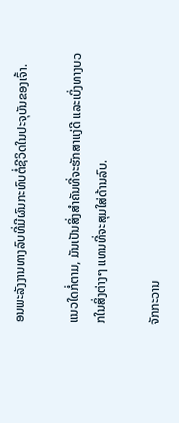ອນພະລັງງານທາງລົບທີ່ມີຜົນກະທົບຕໍ່ຊີວິດໃນປະຈຸບັນຂອງເຈົ້າ.

ແນວໃດກໍ່ຕາມ, ມັນເປັນສິ່ງສໍາຄັນທີ່ຈະຮັກສາແງ່ດີ ແລະເບິ່ງທາງບວກໃນສິ່ງຕ່າງໆ ແທນທີ່ຈະສຸມໃສ່ດ້ານລົບ.

ຈັກກະວານ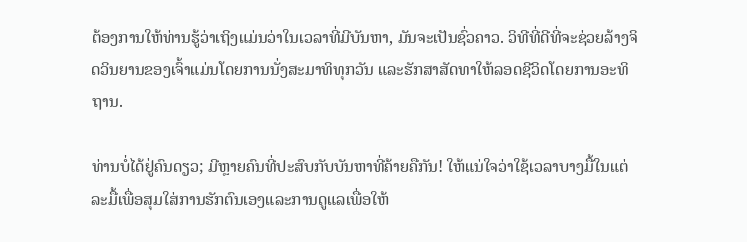ຕ້ອງການໃຫ້ທ່ານຮູ້ວ່າເຖິງແມ່ນວ່າໃນເວລາທີ່ມີບັນຫາ, ມັນຈະເປັນຊົ່ວຄາວ. ວິທີທີ່ດີທີ່ຈະຊ່ວຍລ້າງຈິດວິນຍານຂອງເຈົ້າແມ່ນໂດຍການນັ່ງສະມາທິທຸກວັນ ແລະຮັກສາສັດທາໃຫ້ລອດຊີວິດໂດຍການອະທິຖານ.

ທ່ານບໍ່ໄດ້ຢູ່ຄົນດຽວ; ມີຫຼາຍຄົນທີ່ປະສົບກັບບັນຫາທີ່ຄ້າຍຄືກັນ! ໃຫ້ແນ່ໃຈວ່າໃຊ້ເວລາບາງມື້ໃນແຕ່ລະມື້ເພື່ອສຸມໃສ່ການຮັກຕົນເອງແລະການດູແລເພື່ອໃຫ້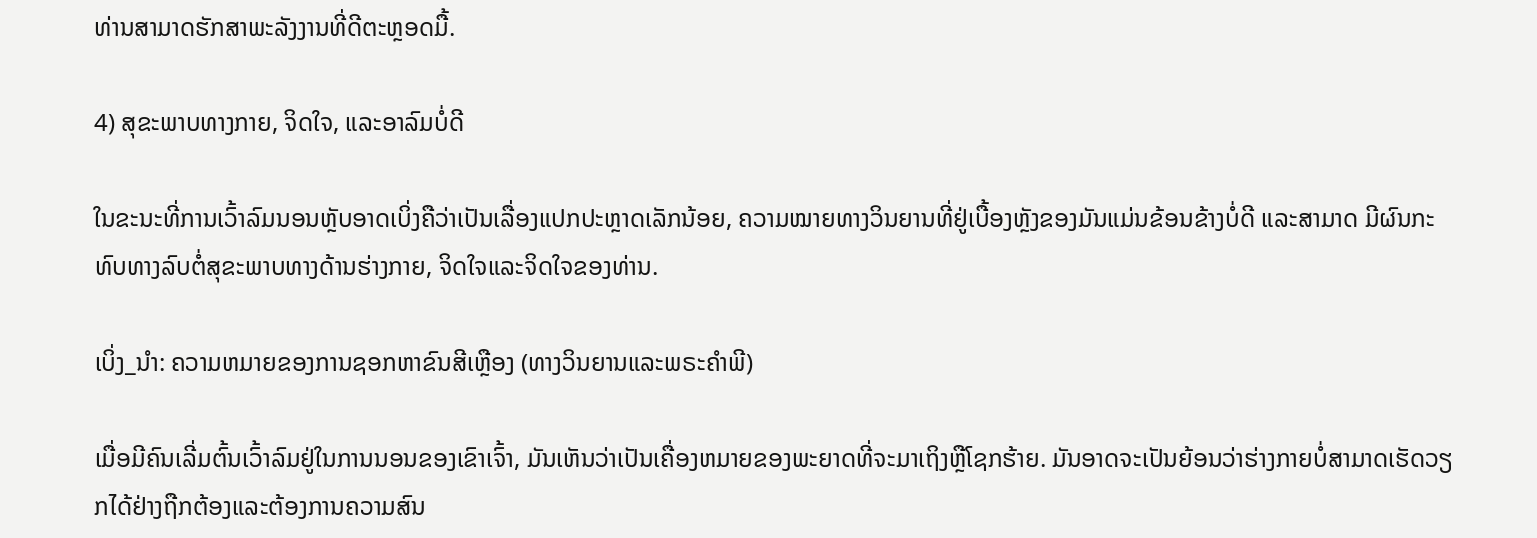ທ່ານສາມາດຮັກສາພະລັງງານທີ່ດີຕະຫຼອດມື້.

4) ສຸຂະພາບທາງກາຍ, ຈິດໃຈ, ແລະອາລົມບໍ່ດີ

ໃນຂະນະທີ່ການເວົ້າລົມນອນຫຼັບອາດເບິ່ງຄືວ່າເປັນເລື່ອງແປກປະຫຼາດເລັກນ້ອຍ, ຄວາມໝາຍທາງວິນຍານທີ່ຢູ່ເບື້ອງຫຼັງຂອງມັນແມ່ນຂ້ອນຂ້າງບໍ່ດີ ແລະສາມາດ ມີຜົນກະທົບທາງລົບຕໍ່ສຸຂະພາບທາງດ້ານຮ່າງກາຍ, ຈິດໃຈແລະຈິດໃຈຂອງທ່ານ.

ເບິ່ງ_ນຳ: ຄວາມຫມາຍຂອງການຊອກຫາຂົນສີເຫຼືອງ (ທາງວິນຍານແລະພຣະຄໍາພີ)

ເມື່ອມີຄົນເລີ່ມຕົ້ນເວົ້າລົມຢູ່ໃນການນອນຂອງເຂົາເຈົ້າ, ມັນເຫັນວ່າເປັນເຄື່ອງຫມາຍຂອງພະຍາດທີ່ຈະມາເຖິງຫຼືໂຊກຮ້າຍ. ມັນອາດຈະເປັນຍ້ອນວ່າຮ່າງກາຍບໍ່ສາມາດເຮັດວຽກໄດ້ຢ່າງຖືກຕ້ອງແລະຕ້ອງການຄວາມສົນ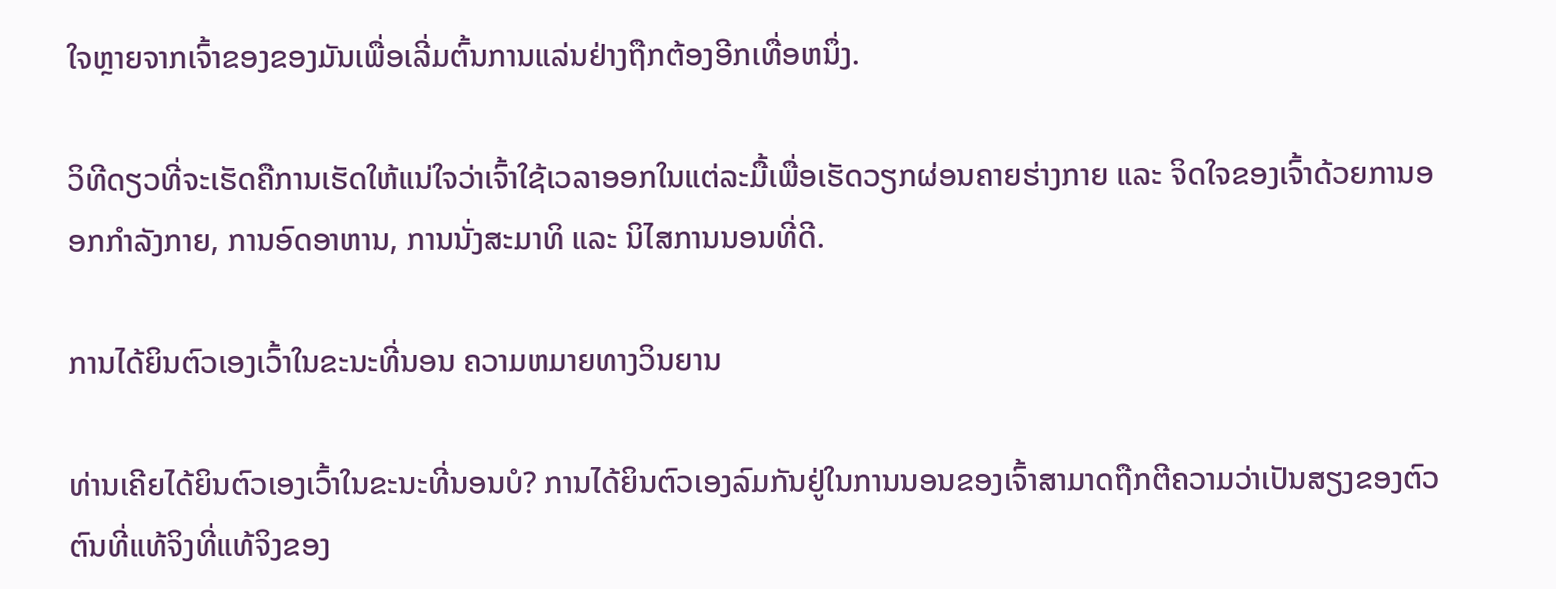ໃຈຫຼາຍຈາກເຈົ້າຂອງຂອງມັນເພື່ອເລີ່ມຕົ້ນການແລ່ນຢ່າງຖືກຕ້ອງອີກເທື່ອຫນຶ່ງ.

ວິທີດຽວທີ່ຈະເຮັດຄືການເຮັດໃຫ້ແນ່ໃຈວ່າເຈົ້າໃຊ້ເວລາອອກໃນແຕ່ລະມື້ເພື່ອເຮັດວຽກຜ່ອນຄາຍຮ່າງກາຍ ແລະ ຈິດໃຈຂອງເຈົ້າດ້ວຍການອອກກຳລັງກາຍ, ການອົດອາຫານ, ການນັ່ງສະມາທິ ແລະ ນິໄສການນອນທີ່ດີ.

ການໄດ້ຍິນຕົວເອງເວົ້າໃນຂະນະທີ່ນອນ ຄວາມຫມາຍທາງວິນຍານ

ທ່ານເຄີຍໄດ້ຍິນຕົວເອງເວົ້າໃນຂະນະທີ່ນອນບໍ? ການໄດ້ຍິນຕົວເອງລົມກັນຢູ່ໃນການນອນຂອງເຈົ້າສາມາດຖືກຕີຄວາມວ່າເປັນສຽງຂອງຕົວຕົນທີ່ແທ້ຈິງທີ່ແທ້ຈິງຂອງ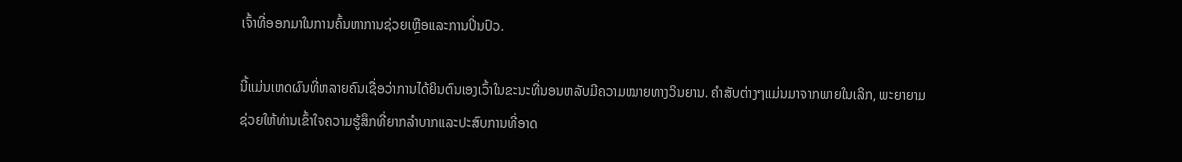ເຈົ້າທີ່ອອກມາໃນການຄົ້ນຫາການຊ່ວຍເຫຼືອແລະການປິ່ນປົວ.

ນີ້ແມ່ນເຫດຜົນທີ່ຫລາຍຄົນເຊື່ອວ່າການໄດ້ຍິນຕົນເອງເວົ້າໃນຂະນະທີ່ນອນຫລັບມີຄວາມໝາຍທາງວິນຍານ. ຄໍາສັບຕ່າງໆແມ່ນມາຈາກພາຍໃນເລິກ, ພະຍາຍາມຊ່ວຍໃຫ້ທ່ານເຂົ້າໃຈຄວາມຮູ້ສຶກທີ່ຍາກລໍາບາກແລະປະສົບການທີ່ອາດ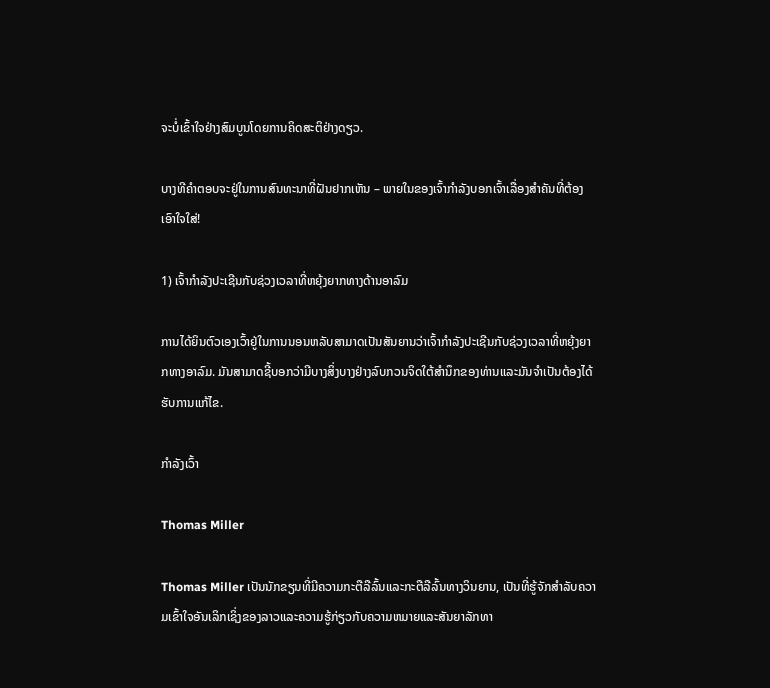ຈະບໍ່ເຂົ້າໃຈຢ່າງສົມບູນໂດຍການຄິດສະຕິຢ່າງດຽວ.

ບາງທີຄຳຕອບຈະຢູ່ໃນການສົນທະນາທີ່ຝັນຢາກເຫັນ – ພາຍໃນຂອງເຈົ້າກຳລັງບອກເຈົ້າເລື່ອງສຳຄັນທີ່ຕ້ອງເອົາໃຈໃສ່!

1) ເຈົ້າກໍາລັງປະເຊີນກັບຊ່ວງເວລາທີ່ຫຍຸ້ງຍາກທາງດ້ານອາລົມ

ການໄດ້ຍິນຕົວເອງເວົ້າຢູ່ໃນການນອນຫລັບສາມາດເປັນສັນຍານວ່າເຈົ້າກໍາລັງປະເຊີນກັບຊ່ວງເວລາທີ່ຫຍຸ້ງຍາກທາງອາລົມ. ມັນສາມາດຊີ້ບອກວ່າມີບາງສິ່ງບາງຢ່າງລົບກວນຈິດໃຕ້ສໍານຶກຂອງທ່ານແລະມັນຈໍາເປັນຕ້ອງໄດ້ຮັບການແກ້ໄຂ.

ກຳລັງເວົ້າ

Thomas Miller

Thomas Miller ເປັນນັກຂຽນທີ່ມີຄວາມກະຕືລືລົ້ນແລະກະຕືລືລົ້ນທາງວິນຍານ, ເປັນທີ່ຮູ້ຈັກສໍາລັບຄວາມເຂົ້າໃຈອັນເລິກເຊິ່ງຂອງລາວແລະຄວາມຮູ້ກ່ຽວກັບຄວາມຫມາຍແລະສັນຍາລັກທາ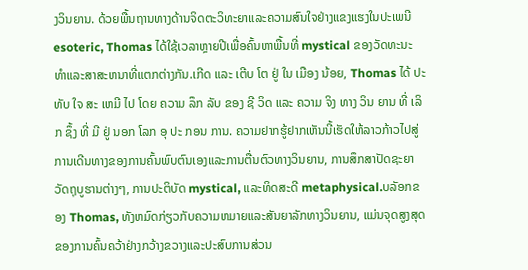ງວິນຍານ. ດ້ວຍພື້ນຖານທາງດ້ານຈິດຕະວິທະຍາແລະຄວາມສົນໃຈຢ່າງແຂງແຮງໃນປະເພນີ esoteric, Thomas ໄດ້ໃຊ້ເວລາຫຼາຍປີເພື່ອຄົ້ນຫາພື້ນທີ່ mystical ຂອງວັດທະນະທໍາແລະສາສະຫນາທີ່ແຕກຕ່າງກັນ.ເກີດ ແລະ ເຕີບ ໂຕ ຢູ່ ໃນ ເມືອງ ນ້ອຍ, Thomas ໄດ້ ປະ ທັບ ໃຈ ສະ ເຫມີ ໄປ ໂດຍ ຄວາມ ລຶກ ລັບ ຂອງ ຊີ ວິດ ແລະ ຄວາມ ຈິງ ທາງ ວິນ ຍານ ທີ່ ເລິກ ຊຶ້ງ ທີ່ ມີ ຢູ່ ນອກ ໂລກ ອຸ ປະ ກອນ ການ. ຄວາມຢາກຮູ້ຢາກເຫັນນີ້ເຮັດໃຫ້ລາວກ້າວໄປສູ່ການເດີນທາງຂອງການຄົ້ນພົບຕົນເອງແລະການຕື່ນຕົວທາງວິນຍານ, ການສຶກສາປັດຊະຍາວັດຖຸບູຮານຕ່າງໆ, ການປະຕິບັດ mystical, ແລະທິດສະດີ metaphysical.ບລັອກຂອງ Thomas, ທັງຫມົດກ່ຽວກັບຄວາມຫມາຍແລະສັນຍາລັກທາງວິນຍານ, ແມ່ນຈຸດສູງສຸດຂອງການຄົ້ນຄວ້າຢ່າງກວ້າງຂວາງແລະປະສົບການສ່ວນ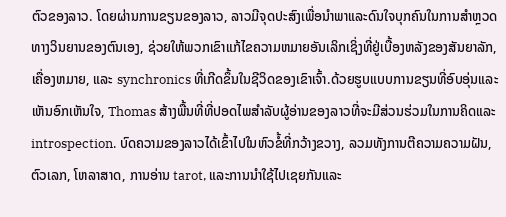ຕົວຂອງລາວ. ໂດຍຜ່ານການຂຽນຂອງລາວ, ລາວມີຈຸດປະສົງເພື່ອນໍາພາແລະດົນໃຈບຸກຄົນໃນການສໍາຫຼວດທາງວິນຍານຂອງຕົນເອງ, ຊ່ວຍໃຫ້ພວກເຂົາແກ້ໄຂຄວາມຫມາຍອັນເລິກເຊິ່ງທີ່ຢູ່ເບື້ອງຫລັງຂອງສັນຍາລັກ, ເຄື່ອງຫມາຍ, ແລະ synchronics ທີ່ເກີດຂຶ້ນໃນຊີວິດຂອງເຂົາເຈົ້າ.ດ້ວຍຮູບແບບການຂຽນທີ່ອົບອຸ່ນແລະເຫັນອົກເຫັນໃຈ, Thomas ສ້າງພື້ນທີ່ທີ່ປອດໄພສໍາລັບຜູ້ອ່ານຂອງລາວທີ່ຈະມີສ່ວນຮ່ວມໃນການຄິດແລະ introspection. ບົດຄວາມຂອງລາວໄດ້ເຂົ້າໄປໃນຫົວຂໍ້ທີ່ກວ້າງຂວາງ, ລວມທັງການຕີຄວາມຄວາມຝັນ, ຕົວເລກ, ໂຫລາສາດ, ການອ່ານ tarot, ແລະການນໍາໃຊ້ໄປເຊຍກັນແລະ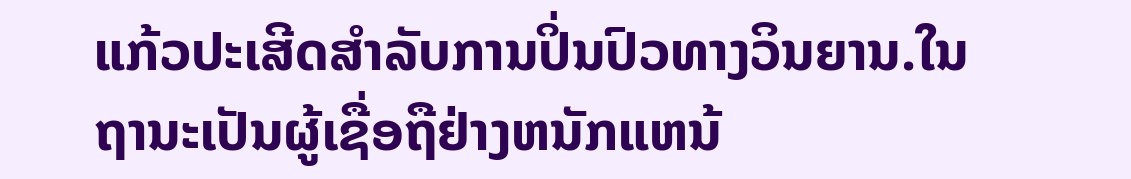ແກ້ວປະເສີດສໍາລັບການປິ່ນປົວທາງວິນຍານ.ໃນຖານະເປັນຜູ້ເຊື່ອຖືຢ່າງຫນັກແຫນ້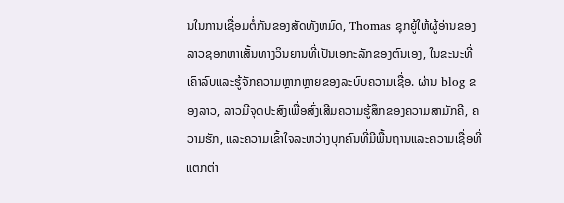ນໃນການເຊື່ອມຕໍ່ກັນຂອງສັດທັງຫມົດ, Thomas ຊຸກຍູ້ໃຫ້ຜູ້ອ່ານຂອງລາວຊອກຫາເສັ້ນທາງວິນຍານທີ່ເປັນເອກະລັກຂອງຕົນເອງ, ໃນຂະນະທີ່ເຄົາລົບແລະຮູ້ຈັກຄວາມຫຼາກຫຼາຍຂອງລະບົບຄວາມເຊື່ອ. ຜ່ານ blog ຂອງລາວ, ລາວມີຈຸດປະສົງເພື່ອສົ່ງເສີມຄວາມຮູ້ສຶກຂອງຄວາມສາມັກຄີ, ຄວາມຮັກ, ແລະຄວາມເຂົ້າໃຈລະຫວ່າງບຸກຄົນທີ່ມີພື້ນຖານແລະຄວາມເຊື່ອທີ່ແຕກຕ່າ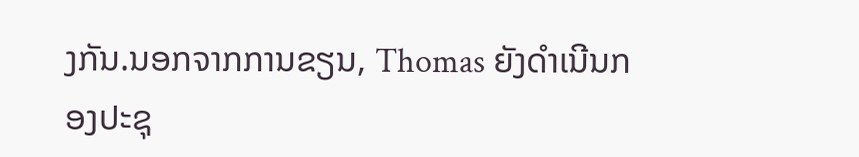ງກັນ.ນອກຈາກການຂຽນ, Thomas ຍັງດໍາເນີນກອງປະຊຸ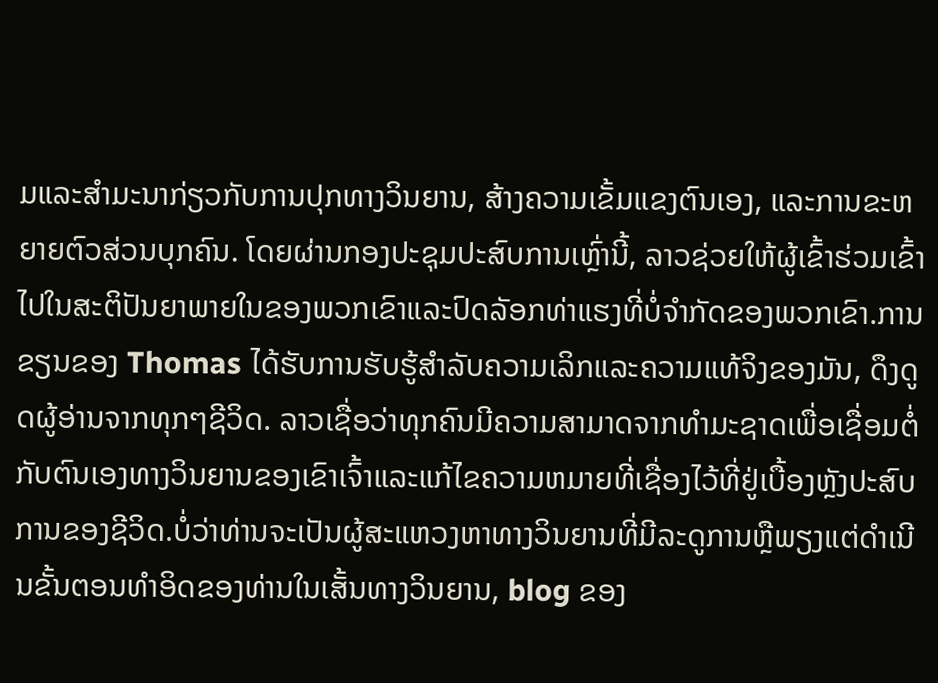ມແລະສໍາມະນາກ່ຽວກັບການປຸກທາງວິນຍານ, ສ້າງຄວາມເຂັ້ມແຂງຕົນເອງ, ແລະການຂະຫຍາຍຕົວສ່ວນບຸກຄົນ. ໂດຍຜ່ານກອງປະຊຸມປະສົບການເຫຼົ່ານີ້, ລາວຊ່ວຍໃຫ້ຜູ້ເຂົ້າຮ່ວມເຂົ້າໄປໃນສະຕິປັນຍາພາຍໃນຂອງພວກເຂົາແລະປົດລັອກທ່າແຮງທີ່ບໍ່ຈໍາກັດຂອງພວກເຂົາ.ການຂຽນຂອງ Thomas ໄດ້ຮັບການຮັບຮູ້ສໍາລັບຄວາມເລິກແລະຄວາມແທ້ຈິງຂອງມັນ, ດຶງດູດຜູ້ອ່ານຈາກທຸກໆຊີວິດ. ລາວເຊື່ອວ່າທຸກຄົນມີຄວາມສາມາດຈາກທໍາມະຊາດເພື່ອເຊື່ອມຕໍ່ກັບຕົນເອງທາງວິນຍານຂອງເຂົາເຈົ້າແລະແກ້ໄຂຄວາມຫມາຍທີ່ເຊື່ອງໄວ້ທີ່ຢູ່ເບື້ອງຫຼັງປະສົບການຂອງຊີວິດ.ບໍ່ວ່າທ່ານຈະເປັນຜູ້ສະແຫວງຫາທາງວິນຍານທີ່ມີລະດູການຫຼືພຽງແຕ່ດໍາເນີນຂັ້ນຕອນທໍາອິດຂອງທ່ານໃນເສັ້ນທາງວິນຍານ, blog ຂອງ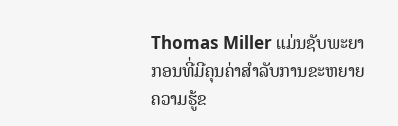Thomas Miller ແມ່ນຊັບພະຍາກອນທີ່ມີຄຸນຄ່າສໍາລັບການຂະຫຍາຍຄວາມຮູ້ຂ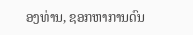ອງທ່ານ, ຊອກຫາການດົນ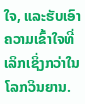ໃຈ, ແລະຮັບເອົາຄວາມເຂົ້າໃຈທີ່ເລິກເຊິ່ງກວ່າໃນໂລກວິນຍານ.